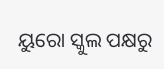ୟୁରୋ ସ୍କୁଲ ପକ୍ଷରୁ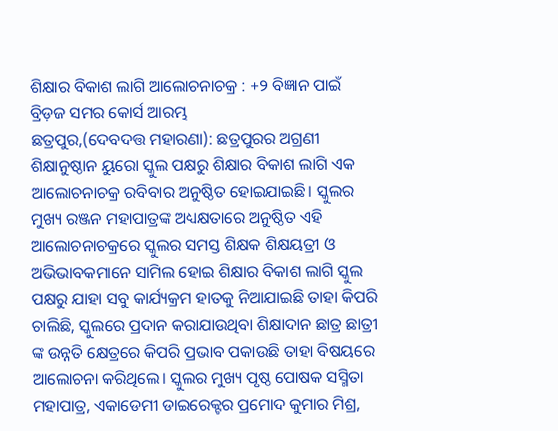ଶିକ୍ଷାର ବିକାଶ ଲାଗି ଆଲୋଚନାଚକ୍ର : +୨ ବିଜ୍ଞାନ ପାଇଁ ବ୍ରିଡ଼ଜ ସମର କୋର୍ସ ଆରମ୍ଭ
ଛତ୍ରପୁର,(ଦେବଦତ୍ତ ମହାରଣା): ଛତ୍ରପୁରର ଅଗ୍ରଣୀ ଶିକ୍ଷାନୁଷ୍ଠାନ ୟୁରୋ ସ୍କୁଲ ପକ୍ଷରୁ ଶିକ୍ଷାର ବିକାଶ ଲାଗି ଏକ ଆଲୋଚନାଚକ୍ର ରବିବାର ଅନୁଷ୍ଠିତ ହୋଇଯାଇଛି। ସ୍କୁଲର ମୁଖ୍ୟ ରଞ୍ଜନ ମହାପାତ୍ରଙ୍କ ଅଧ୍ୟକ୍ଷତାରେ ଅନୁଷ୍ଠିତ ଏହି ଆଲୋଚନାଚକ୍ରରେ ସ୍କୁଲର ସମସ୍ତ ଶିକ୍ଷକ ଶିକ୍ଷୟତ୍ରୀ ଓ ଅଭିଭାବକମାନେ ସାମିଲ ହୋଇ ଶିକ୍ଷାର ବିକାଶ ଲାଗି ସ୍କୁଲ ପକ୍ଷରୁ ଯାହା ସବୁ କାର୍ଯ୍ୟକ୍ରମ ହାତକୁ ନିଆଯାଇଛି ତାହା କିପରି ଚାଲିଛି, ସ୍କୁଲରେ ପ୍ରଦାନ କରାଯାଉଥିବା ଶିକ୍ଷାଦାନ ଛାତ୍ର ଛାତ୍ରୀ ଙ୍କ ଉନ୍ନତି କ୍ଷେତ୍ରରେ କିପରି ପ୍ରଭାବ ପକାଉଛି ତାହା ବିଷୟରେ ଆଲୋଚନା କରିଥିଲେ। ସ୍କୁଲର ମୁଖ୍ୟ ପୃଷ୍ଠ ପୋଷକ ସସ୍ମିତା ମହାପାତ୍ର, ଏକାଡେମୀ ଡାଇରେକ୍ଟର ପ୍ରମୋଦ କୁମାର ମିଶ୍ର,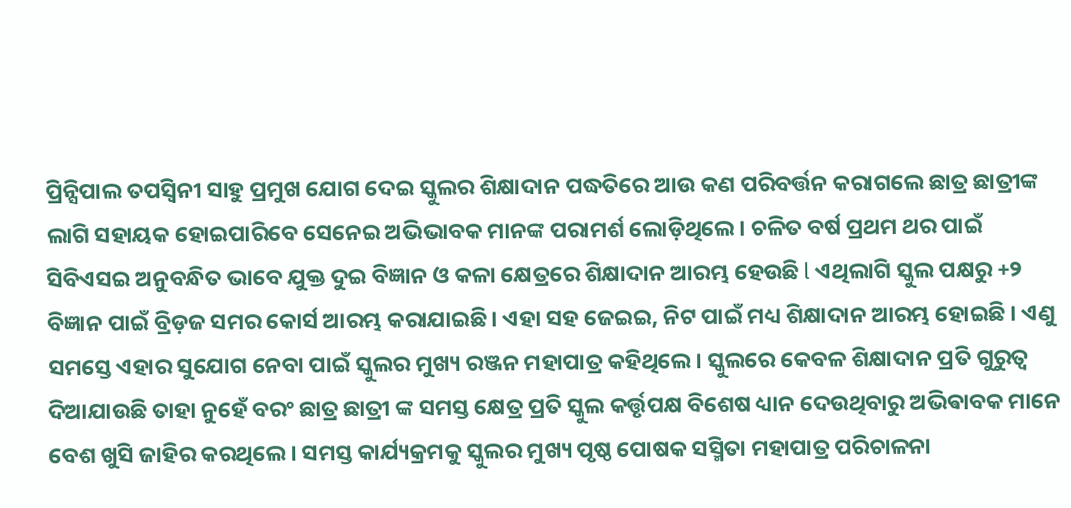ପ୍ରିନ୍ସିପାଲ ତପସ୍ୱିନୀ ସାହୁ ପ୍ରମୁଖ ଯୋଗ ଦେଇ ସ୍କୁଲର ଶିକ୍ଷାଦାନ ପଦ୍ଧତିରେ ଆଉ କଣ ପରିବର୍ତ୍ତନ କରାଗଲେ ଛାତ୍ର ଛାତ୍ରୀଙ୍କ ଲାଗି ସହାୟକ ହୋଇପାରିବେ ସେନେଇ ଅଭିଭାବକ ମାନଙ୍କ ପରାମର୍ଶ ଲୋଡ଼ିଥିଲେ। ଚଳିତ ବର୍ଷ ପ୍ରଥମ ଥର ପାଇଁ ସିବିଏସଇ ଅନୁବନ୍ଧିତ ଭାବେ ଯୁକ୍ତ ଦୁଇ ବିଜ୍ଞାନ ଓ କଳା କ୍ଷେତ୍ରରେ ଶିକ୍ଷାଦାନ ଆରମ୍ଭ ହେଉଛି l ଏଥିଲାଗି ସ୍କୁଲ ପକ୍ଷରୁ +୨ ବିଜ୍ଞାନ ପାଇଁ ବ୍ରିଡ଼ଜ ସମର କୋର୍ସ ଆରମ୍ଭ କରାଯାଇଛି। ଏହା ସହ ଜେଇଇ, ନିଟ ପାଇଁ ମଧ୍ୟ ଶିକ୍ଷାଦାନ ଆରମ୍ଭ ହୋଇଛି । ଏଣୁ ସମସ୍ତେ ଏହାର ସୁଯୋଗ ନେବା ପାଇଁ ସ୍କୁଲର ମୁଖ୍ୟ ରଞ୍ଜନ ମହାପାତ୍ର କହିଥିଲେ। ସ୍କୁଲରେ କେବଳ ଶିକ୍ଷାଦାନ ପ୍ରତି ଗୁରୁତ୍ୱ ଦିଆଯାଉଛି ତାହା ନୁହେଁ ବରଂ ଛାତ୍ର ଛାତ୍ରୀ ଙ୍କ ସମସ୍ତ କ୍ଷେତ୍ର ପ୍ରତି ସ୍କୁଲ କର୍ତ୍ତୃପକ୍ଷ ବିଶେଷ ଧ୍ୟାନ ଦେଉଥିବାରୁ ଅଭିଵାବକ ମାନେ ବେଶ ଖୁସି ଜାହିର କରଥିଲେ । ସମସ୍ତ କାର୍ଯ୍ୟକ୍ରମକୁ ସ୍କୁଲର ମୁଖ୍ୟ ପୃଷ୍ଠ ପୋଷକ ସସ୍ମିତା ମହାପାତ୍ର ପରିଚାଳନା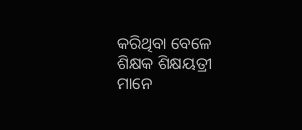କରିଥିବା ବେଳେ ଶିକ୍ଷକ ଶିକ୍ଷୟତ୍ରୀ ମାନେ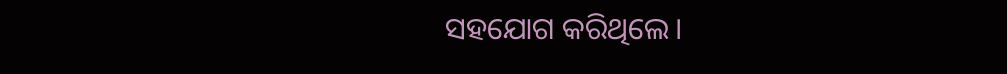ସହଯୋଗ କରିଥିଲେ।